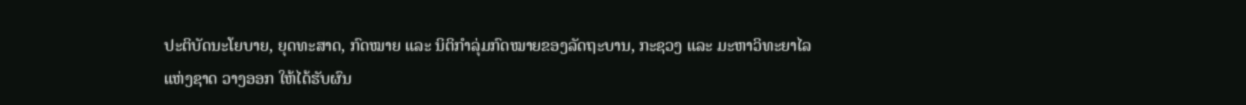ປະຕິບັດນະໂຍບາຍ, ຍຸດທະສາດ, ກົດໝາຍ ແລະ ນິຕິກຳລຸ່ມກົດໝາຍຂອງລັດຖະບານ, ກະຊວງ ແລະ ມະຫາວິທະຍາໄລແຫ່ງຊາດ ວາງອອກ ໃຫ້ໄດ້ຮັບຜົນ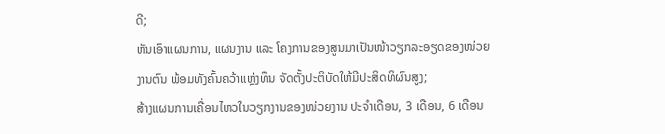ດີ;
ຫັນເອົາແຜນການ, ແຜນງານ ແລະ ໂຄງການຂອງສູນມາເປັນໜ້າວຽກລະອຽດຂອງໜ່ວຍງານຕົນ ພ້ອມທັງຄົ້ນຄວ້າແຫຼ່ງທຶນ ຈັດຕັ້ງປະຕິບັດໃຫ້ມີປະສິດທິຜົນສູງ;
ສ້າງແຜນການເຄື່ອນໄຫວໃນວຽກງານຂອງໜ່ວຍງານ ປະຈໍາເດືອນ, 3 ເດືອນ, 6 ເດືອນ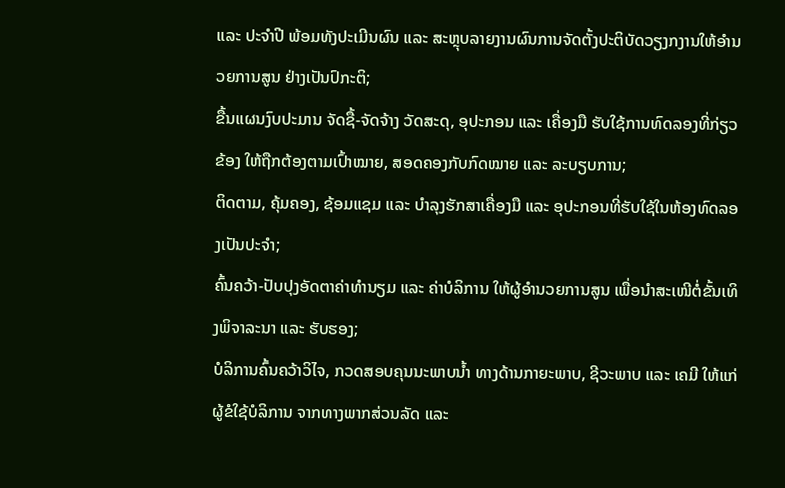ແລະ ປະຈໍາປີ ພ້ອມທັງປະເມີນຜົນ ແລະ ສະຫຼຸບລາຍງານຜົນການຈັດຕັ້ງປະຕິບັດວຽງກງານໃຫ້ອຳນວຍການສູນ ຢ່າງເປັນປົກະຕິ;
ຂື້ນແຜນງົບປະມານ ຈັດຊື້-ຈັດຈ້າງ ວັດສະດຸ, ອຸປະກອນ ແລະ ເຄື່ອງມື ຮັບໃຊ້ການທົດລອງທີ່ກ່ຽວ ຂ້ອງ ໃຫ້ຖືກຕ້ອງຕາມເປົ້າໝາຍ, ສອດຄອງກັບກົດໝາຍ ແລະ ລະບຽບການ;
ຕິດຕາມ, ຄຸ້ມຄອງ, ຊ້ອມແຊມ ແລະ ບຳລຸງຮັກສາເຄື່ອງມື ແລະ ອຸປະກອນທີ່ຮັບໃຊ້ໃນຫ້ອງທົດລອງເປັນປະຈຳ;
ຄົ້ນຄວ້າ-ປັບປຸງອັດຕາຄ່າທຳນຽມ ແລະ ຄ່າບໍລິການ ໃຫ້ຜູ້ອຳນວຍການສູນ ເພື່ອນຳສະເໜີຕໍ່ຂັ້ນເທິງພິຈາລະນາ ແລະ ຮັບຮອງ;
ບໍລິການຄົ້ນຄວ້າວິໄຈ, ກວດສອບຄຸນນະພາບນໍ້າ ທາງດ້ານກາຍະພາບ, ຊີວະພາບ ແລະ ເຄມີ ໃຫ້ແກ່ຜູ້ຂໍໃຊ້ບໍລິການ ຈາກທາງພາກສ່ວນລັດ ແລະ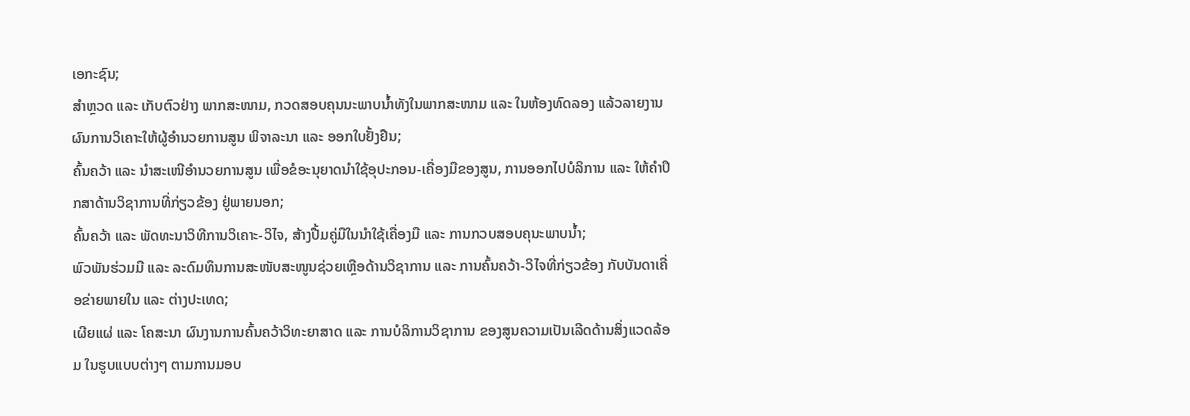ເອກະຊົນ;
ສຳຫຼວດ ແລະ ເກັບຕົວຢ່າງ ພາກສະໜາມ, ກວດສອບຄຸນນະພາບນ້ຳທັງໃນພາກສະໜາມ ແລະ ໃນຫ້ອງທົດລອງ ແລ້ວລາຍງານຜົນການວິເຄາະໃຫ້ຜູ້ອຳນວຍການສູນ ພິຈາລະນາ ແລະ ອອກໃບຢັ້ງຢືນ;
ຄົ້ນຄວ້າ ແລະ ນຳສະເໜີອຳນວຍການສູນ ເພື່ອຂໍອະນຸຍາດນຳໃຊ້ອຸປະກອນ-ເຄື່ອງມືຂອງສູນ, ການອອກໄປບໍລິການ ແລະ ໃຫ້ຄຳປຶກສາດ້ານວິຊາການທີ່ກ່ຽວຂ້ອງ ຢູ່ພາຍນອກ;
ຄົ້ນຄວ້າ ແລະ ພັດທະນາວິທີການວິເຄາະ-ວິໄຈ, ສ້າງປື້ມຄູ່ມືໃນນຳໃຊ້ເຄື່ອງມື ແລະ ການກວບສອບຄຸນະພາບນໍ້າ;
ພົວພັນຮ່ວມມື ແລະ ລະດົມທຶນການສະໜັບສະໜູນຊ່ວຍເຫຼືອດ້ານວິຊາການ ແລະ ການຄົ້ນຄວ້າ-ວິໄຈທີ່ກ່ຽວຂ້ອງ ກັບບັນດາເຄື່ອຂ່າຍພາຍໃນ ແລະ ຕ່າງປະເທດ;
ເຜີຍແຜ່ ແລະ ໂຄສະນາ ຜົນງານການຄົ້ນຄວ້າວິທະຍາສາດ ແລະ ການບໍລິການວິຊາການ ຂອງສູນຄວາມເປັນເລີດດ້ານສິ່ງແວດລ້ອມ ໃນຮູບແບບຕ່າງໆ ຕາມການມອບ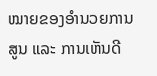ໝາຍຂອງອຳນວຍການສູນ ແລະ ການເຫັນດີ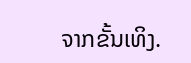ຈາກຂັ້ນເທິງ.